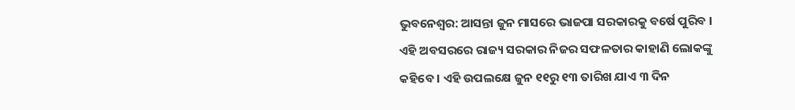ଭୁବନେଶ୍ୱର: ଆସନ୍ତା ଜୁନ ମାସରେ ଭାଜପା ସରକାରକୁ ବର୍ଷେ ପୁରିବ । ଏହି ଅବସରରେ ରାଜ୍ୟ ସରକାର ନିଜର ସଫଳତାର କାହାଣି ଲୋକଙ୍କୁ କହିବେ । ଏହି ଉପଲକ୍ଷେ ଜୁନ ୧୧ରୁ ୧୩ ତାରିଖ ଯାଏ ୩ ଦିନ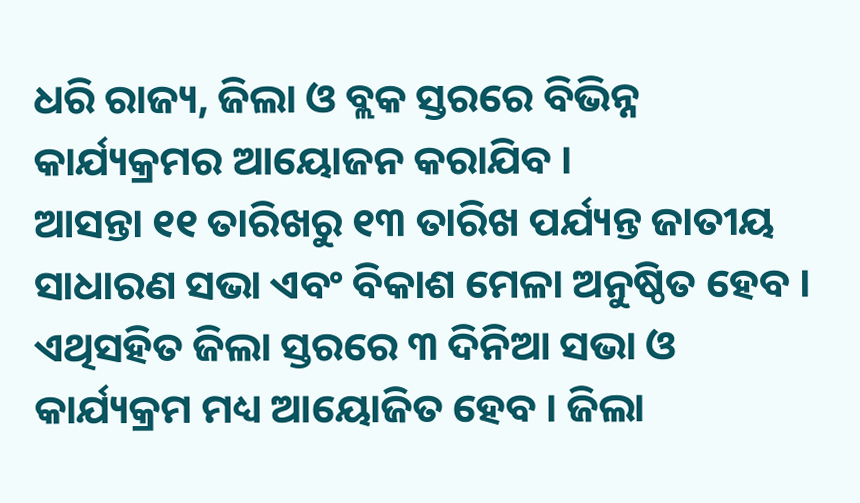ଧରି ରାଜ୍ୟ, ଜିଲା ଓ ବ୍ଲକ ସ୍ତରରେ ବିଭିନ୍ନ କାର୍ଯ୍ୟକ୍ରମର ଆୟୋଜନ କରାଯିବ ।
ଆସନ୍ତା ୧୧ ତାରିଖରୁ ୧୩ ତାରିଖ ପର୍ଯ୍ୟନ୍ତ ଜାତୀୟ ସାଧାରଣ ସଭା ଏବଂ ବିକାଶ ମେଳା ଅନୁଷ୍ଠିତ ହେବ । ଏଥିସହିତ ଜିଲା ସ୍ତରରେ ୩ ଦିନିଆ ସଭା ଓ କାର୍ଯ୍ୟକ୍ରମ ମଧ୍ୟ ଆୟୋଜିତ ହେବ । ଜିଲା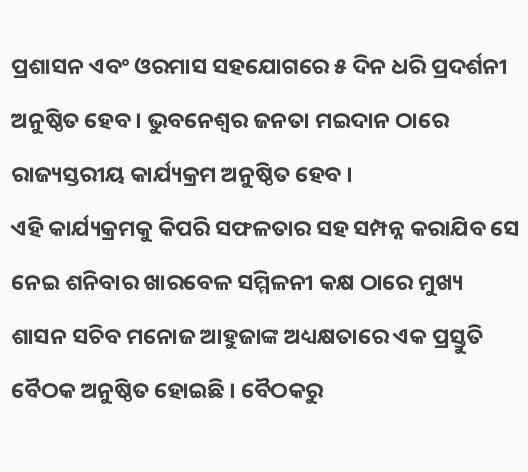ପ୍ରଶାସନ ଏବଂ ଓରମାସ ସହଯୋଗରେ ୫ ଦିନ ଧରି ପ୍ରଦର୍ଶନୀ ଅନୁଷ୍ଠିତ ହେବ । ଭୁବନେଶ୍ୱର ଜନତା ମଇଦାନ ଠାରେ ରାଜ୍ୟସ୍ତରୀୟ କାର୍ଯ୍ୟକ୍ରମ ଅନୁଷ୍ଠିତ ହେବ ।
ଏହି କାର୍ଯ୍ୟକ୍ରମକୁ କିପରି ସଫଳତାର ସହ ସମ୍ପନ୍ନ କରାଯିବ ସେ ନେଇ ଶନିବାର ଖାରବେଳ ସମ୍ମିଳନୀ କକ୍ଷ ଠାରେ ମୁଖ୍ୟ ଶାସନ ସଚିବ ମନୋଜ ଆହୁଜାଙ୍କ ଅଧ୍ୟକ୍ଷତାରେ ଏକ ପ୍ରସ୍ତୁତି ବୈଠକ ଅନୁଷ୍ଠିତ ହୋଇଛି । ବୈଠକରୁ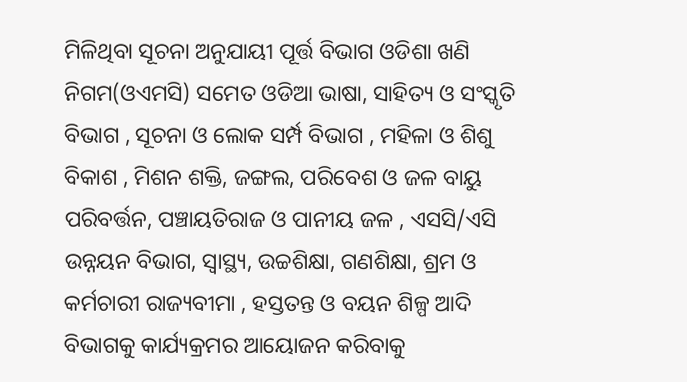ମିଳିଥିବା ସୂଚନା ଅନୁଯାୟୀ ପୂର୍ତ୍ତ ବିଭାଗ ଓଡିଶା ଖଣି ନିଗମ(ଓଏମସି) ସମେତ ଓଡିଆ ଭାଷା, ସାହିତ୍ୟ ଓ ସଂସ୍କୃତି ବିଭାଗ , ସୂଚନା ଓ ଲୋକ ସର୍ମ୍ପ ବିଭାଗ , ମହିଳା ଓ ଶିଶୁ ବିକାଶ , ମିଶନ ଶକ୍ତି, ଜଙ୍ଗଲ, ପରିବେଶ ଓ ଜଳ ବାୟୁ ପରିବର୍ତ୍ତନ, ପଞ୍ଚାୟତିରାଜ ଓ ପାନୀୟ ଜଳ , ଏସସି/ଏସି ଉନ୍ନୟନ ବିଭାଗ, ସ୍ୱାସ୍ଥ୍ୟ, ଉଚ୍ଚଶିକ୍ଷା, ଗଣଶିକ୍ଷା, ଶ୍ରମ ଓ କର୍ମଚାରୀ ରାଜ୍ୟବୀମା , ହସ୍ତତନ୍ତ ଓ ବୟନ ଶିଳ୍ପ ଆଦି ବିଭାଗକୁ କାର୍ଯ୍ୟକ୍ରମର ଆୟୋଜନ କରିବାକୁ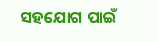ସହଯୋଗ ପାଇଁ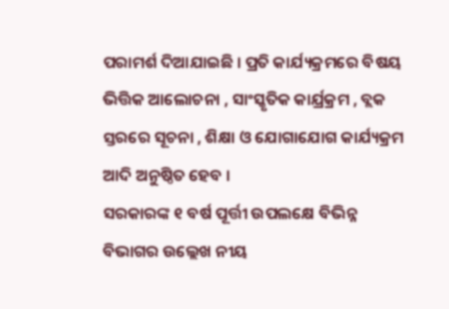ପରାମର୍ଶ ଦିଆଯାଇଛି । ପ୍ରତି କାର୍ଯ୍ୟକ୍ରମରେ ବିଷୟ ଭିତ୍ତିକ ଆଲୋଚନା , ସାଂସ୍କୃତିକ କାର୍ଯ୍ରକ୍ରମ , ବ୍ଲକ ସ୍ତରରେ ସୂଚନା , ଶିକ୍ଷା ଓ ଯୋଗାଯୋଗ କାର୍ଯ୍ୟକ୍ରମ ଆଦି ଅନୁଷ୍ଠିତ ହେବ ।
ସରକାରଙ୍କ ୧ ବର୍ଷ ପୂର୍ତ୍ତୀ ଉପଲକ୍ଷେ ବିଭିନ୍ନ ବିଭାଗର ଉଲ୍ଲେଖ ନୀୟ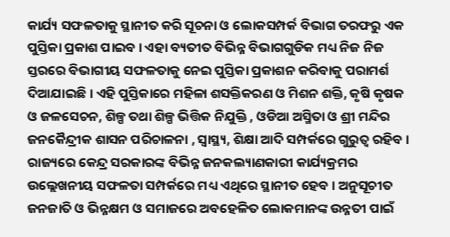କାର୍ଯ୍ୟ ସଫଳତାକୁ ସ୍ଥାନୀତ କରି ସୂଚନା ଓ ଲୋକସମ୍ପର୍କ ବିଭାଗ ତରଫରୁ ଏକ ପୁସ୍ତିକା ପ୍ରକାଶ ପାଇବ । ଏହା ବ୍ୟତୀତ ବିଭିନ୍ନ ବିଭାଗଗୁଡିକ ମଧ୍ୟ ନିଜ ନିଜ ସ୍ତରରେ ବିଭାଗୀୟ ସଫଳତାକୁ ନେଇ ପୁସ୍ତିକା ପ୍ରକାଶନ କରିବାକୁ ପରାମର୍ଶ ଦିଆଯାଇଛି । ଏହି ପୁସ୍ତିକାରେ ମହିଳା ଶସକ୍ତିକରଣ ଓ ମିଶନ ଶକ୍ତି, କୃଷି କୃଷକ ଓ ଜଳସେଚନ, ଶିଳ୍ପ ତଥା ଶିଳ୍ପ ଭିତ୍ତିକ ନିଯୁକ୍ତି , ଓଡିଆ ଅସ୍ମିତା ଓ ଶ୍ରୀ ମନ୍ଦିର ଜନକୈନ୍ଦ୍ରୀକ ଶାସନ ପରିଚାଳନା , ସ୍ୱାସ୍ଥ୍ୟ, ଶିକ୍ଷା ଆଦି ସମ୍ପର୍କରେ ଗୁରୁତ୍ୱ ରହିବ । ରାଜ୍ୟରେ କେନ୍ଦ୍ର ସରକାରଙ୍କ ବିଭିନ୍ନ ଜନକଲ୍ୟାଣକାରୀ କାର୍ଯ୍ୟକ୍ରମର ଉଲ୍ଲେଖନୀୟ ସଫଳତା ସମ୍ପର୍କରେ ମଧ୍ୟ ଏଥିରେ ସ୍ଥାନୀତ ହେବ । ଅନୁସୂଚୀତ ଜନଜାତି ଓ ଭିନ୍ନକ୍ଷମ ଓ ସମାଜରେ ଅବହେଳିତ ଲୋକମାନଙ୍କ ଉନ୍ନତୀ ପାଇଁ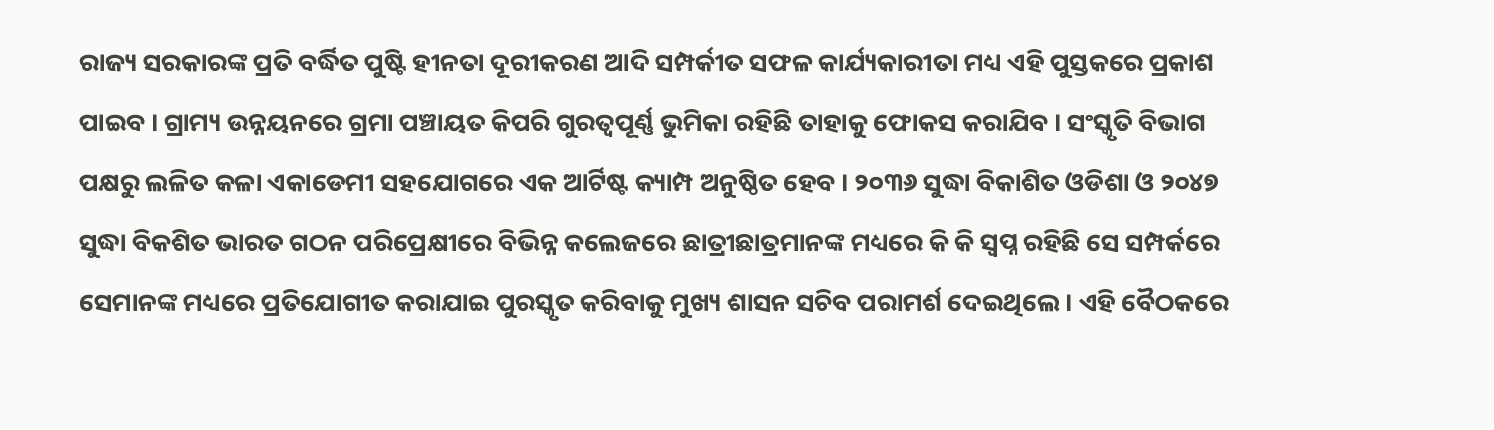ରାଜ୍ୟ ସରକାରଙ୍କ ପ୍ରତି ବର୍ଦ୍ଧିତ ପୁଷ୍ଟି ହୀନତା ଦୂରୀକରଣ ଆଦି ସମ୍ପର୍କୀତ ସଫଳ କାର୍ଯ୍ୟକାରୀତା ମଧ୍ୟ ଏହି ପୁସ୍ତକରେ ପ୍ରକାଶ ପାଇବ । ଗ୍ରାମ୍ୟ ଉନ୍ନୟନରେ ଗ୍ରମା ପଞ୍ଚାୟତ କିପରି ଗୁରତ୍ୱପୂର୍ଣ୍ଣ ଭୁମିକା ରହିଛି ତାହାକୁ ଫୋକସ କରାଯିବ । ସଂସ୍କୃତି ବିଭାଗ ପକ୍ଷରୁ ଲଳିତ କଳା ଏକାଡେମୀ ସହଯୋଗରେ ଏକ ଆର୍ଟିଷ୍ଟ କ୍ୟାମ୍ପ ଅନୁଷ୍ଠିତ ହେବ । ୨୦୩୬ ସୁଦ୍ଧା ବିକାଶିତ ଓଡିଶା ଓ ୨୦୪୭ ସୁଦ୍ଧା ବିକଶିତ ଭାରତ ଗଠନ ପରିପ୍ରେକ୍ଷୀରେ ବିଭିନ୍ନ କଲେଜରେ ଛାତ୍ରୀଛାତ୍ରମାନଙ୍କ ମଧ୍ୟରେ କି କି ସ୍ୱପ୍ନ ରହିଛି ସେ ସମ୍ପର୍କରେ ସେମାନଙ୍କ ମଧ୍ୟରେ ପ୍ରତିଯୋଗୀତ କରାଯାଇ ପୁରସ୍କୃତ କରିବାକୁ ମୁଖ୍ୟ ଶାସନ ସଚିବ ପରାମର୍ଶ ଦେଇଥିଲେ । ଏହି ବୈଠକରେ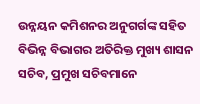ଉନ୍ନୟନ କମିଶନର ଅନୁଗର୍ଗଙ୍କ ସହିତ ବିଭିନ୍ନ ବିଭାଗର ଅତିରିକ୍ତ ମୁଖ୍ୟ ଶାସନ ସଚିବ, ପ୍ରମୁଖ ସଚିବମାନେ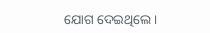ଯୋଗ ଦେଇଥିଲେ ।